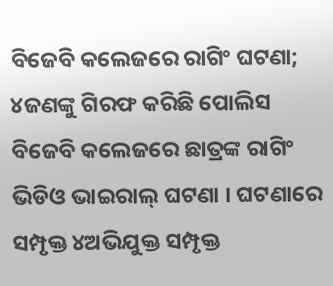ବିଜେବି କଲେଜରେ ରାଗିଂ ଘଟଣା; ୪ଜଣଙ୍କୁ ଗିରଫ କରିଛି ପୋଲିସ
ବିଜେବି କଲେଜରେ ଛାତ୍ରଙ୍କ ରାଗିଂ ଭିଡିଓ ଭାଇରାଲ୍ ଘଟଣା । ଘଟଣାରେ ସମ୍ପୃକ୍ତ ୪ଅଭିଯୁକ୍ତ ସମ୍ପୃକ୍ତ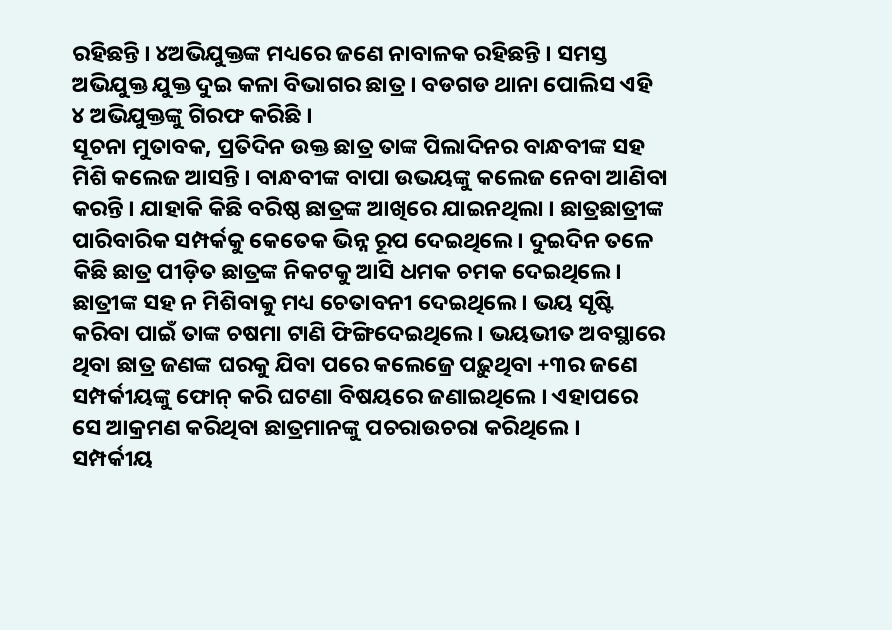ରହିଛନ୍ତି । ୪ଅଭିଯୁକ୍ତଙ୍କ ମଧ୍ୟରେ ଜଣେ ନାବାଳକ ରହିଛନ୍ତି । ସମସ୍ତ ଅଭିଯୁକ୍ତ ଯୁକ୍ତ ଦୁଇ କଳା ବିଭାଗର ଛାତ୍ର । ବଡଗଡ ଥାନା ପୋଲିସ ଏହି ୪ ଅଭିଯୁକ୍ତଙ୍କୁ ଗିରଫ କରିଛି ।
ସୂଚନା ମୁତାବକ, ପ୍ରତିଦିନ ଉକ୍ତ ଛାତ୍ର ତାଙ୍କ ପିଲାଦିନର ବାନ୍ଧବୀଙ୍କ ସହ ମିଶି କଲେଜ ଆସନ୍ତି । ବାନ୍ଧବୀଙ୍କ ବାପା ଉଭୟଙ୍କୁ କଲେଜ ନେବା ଆଣିବା କରନ୍ତି । ଯାହାକି କିଛି ବରିଷ୍ଠ ଛାତ୍ରଙ୍କ ଆଖିରେ ଯାଇନଥିଲା । ଛାତ୍ରଛାତ୍ରୀଙ୍କ ପାରିବାରିକ ସମ୍ପର୍କକୁ କେତେକ ଭିନ୍ନ ରୂପ ଦେଇଥିଲେ । ଦୁଇଦିନ ତଳେ କିଛି ଛାତ୍ର ପୀଡ଼ିତ ଛାତ୍ରଙ୍କ ନିକଟକୁ ଆସି ଧମକ ଚମକ ଦେଇଥିଲେ। ଛାତ୍ରୀଙ୍କ ସହ ନ ମିଶିବାକୁ ମଧ୍ୟ ଚେତାବନୀ ଦେଇଥିଲେ। ଭୟ ସୃଷ୍ଟି କରିବା ପାଇଁ ତାଙ୍କ ଚଷମା ଟାଣି ଫିଙ୍ଗିଦେଇଥିଲେ। ଭୟଭୀତ ଅବସ୍ଥାରେ ଥିବା ଛାତ୍ର ଜଣଙ୍କ ଘରକୁ ଯିବା ପରେ କଲେଜ୍ରେ ପଢ଼ୁଥିବା +୩ର ଜଣେ ସମ୍ପର୍କୀୟଙ୍କୁ ଫୋନ୍ କରି ଘଟଣା ବିଷୟରେ ଜଣାଇଥିଲେ । ଏହାପରେ ସେ ଆକ୍ରମଣ କରିଥିବା ଛାତ୍ରମାନଙ୍କୁ ପଚରାଉଚରା କରିଥିଲେ ।
ସମ୍ପର୍କୀୟ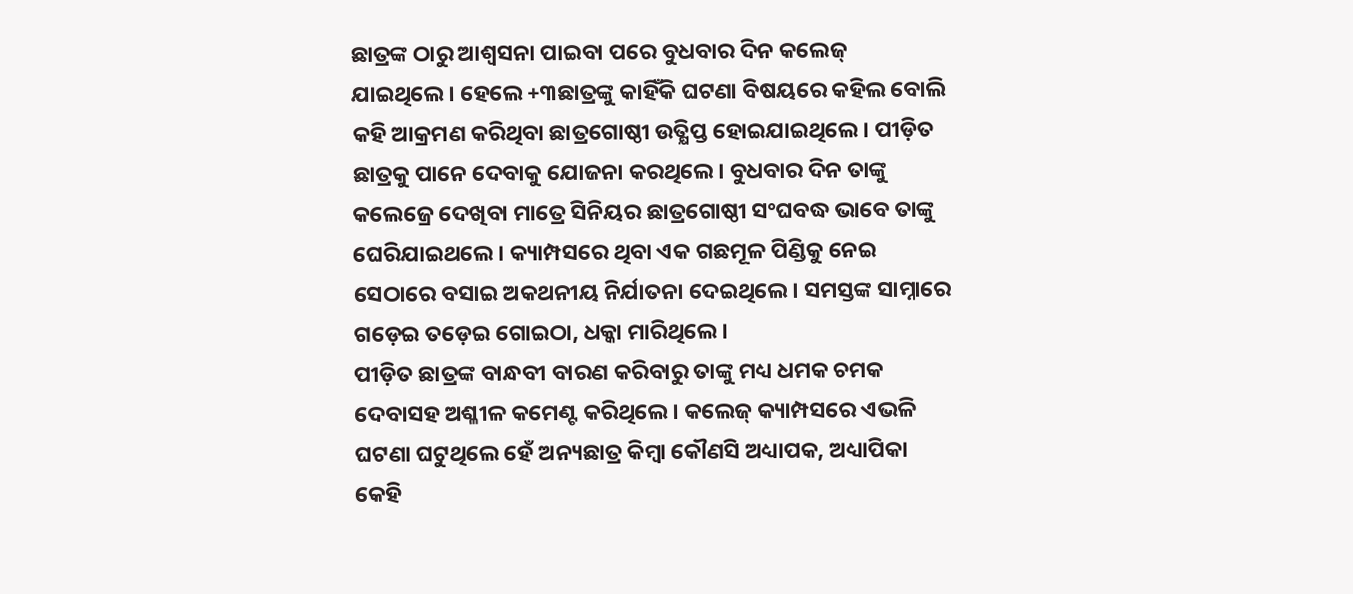ଛାତ୍ରଙ୍କ ଠାରୁ ଆଶ୍ବସନା ପାଇବା ପରେ ବୁଧବାର ଦିନ କଲେଜ୍ ଯାଇଥିଲେ। ହେଲେ +୩ଛାତ୍ରଙ୍କୁ କାହିଁକି ଘଟଣା ବିଷୟରେ କହିଲ ବୋଲି କହି ଆକ୍ରମଣ କରିଥିବା ଛାତ୍ରଗୋଷ୍ଠୀ ଉତ୍କ୍ଷିପ୍ତ ହୋଇଯାଇଥିଲେ। ପୀଡ଼ିତ ଛାତ୍ରକୁ ପାନେ ଦେବାକୁ ଯୋଜନା କରଥିଲେ। ବୁଧବାର ଦିନ ତାଙ୍କୁ କଲେଜ୍ରେ ଦେଖିବା ମାତ୍ରେ ସିନିୟର ଛାତ୍ରଗୋଷ୍ଠୀ ସଂଘବଦ୍ଧ ଭାବେ ତାଙ୍କୁ ଘେରିଯାଇଥଲେ। କ୍ୟାମ୍ପସରେ ଥିବା ଏକ ଗଛମୂଳ ପିଣ୍ଡିକୁ ନେଇ ସେଠାରେ ବସାଇ ଅକଥନୀୟ ନିର୍ଯାତନା ଦେଇଥିଲେ। ସମସ୍ତଙ୍କ ସାମ୍ନାରେ ଗଡ଼େଇ ତଡ଼େଇ ଗୋଇଠା, ଧକ୍କା ମାରିଥିଲେ ।
ପୀଡ଼ିତ ଛାତ୍ରଙ୍କ ବାନ୍ଧବୀ ବାରଣ କରିବାରୁ ତାଙ୍କୁ ମଧ୍ୟ ଧମକ ଚମକ ଦେବାସହ ଅଶ୍ଳୀଳ କମେଣ୍ଟ କରିଥିଲେ। କଲେଜ୍ କ୍ୟାମ୍ପସରେ ଏଭଳି ଘଟଣା ଘଟୁଥିଲେ ହେଁ ଅନ୍ୟଛାତ୍ର କିମ୍ବା କୌଣସି ଅଧ୍ୟାପକ, ଅଧ୍ୟାପିକା କେହି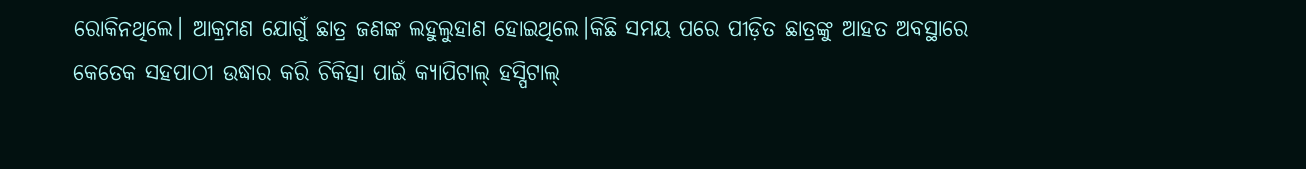ରୋକିନଥିଲେ। ଆକ୍ରମଣ ଯୋଗୁଁ ଛାତ୍ର ଜଣଙ୍କ ଲହୁଲୁହାଣ ହୋଇଥିଲେ।କିଛି ସମୟ ପରେ ପୀଡ଼ିତ ଛାତ୍ରଙ୍କୁ ଆହତ ଅବସ୍ଥାରେ କେତେକ ସହପାଠୀ ଉଦ୍ଧାର କରି ଚିକିତ୍ସା ପାଇଁ କ୍ୟାପିଟାଲ୍ ହସ୍ପିଟାଲ୍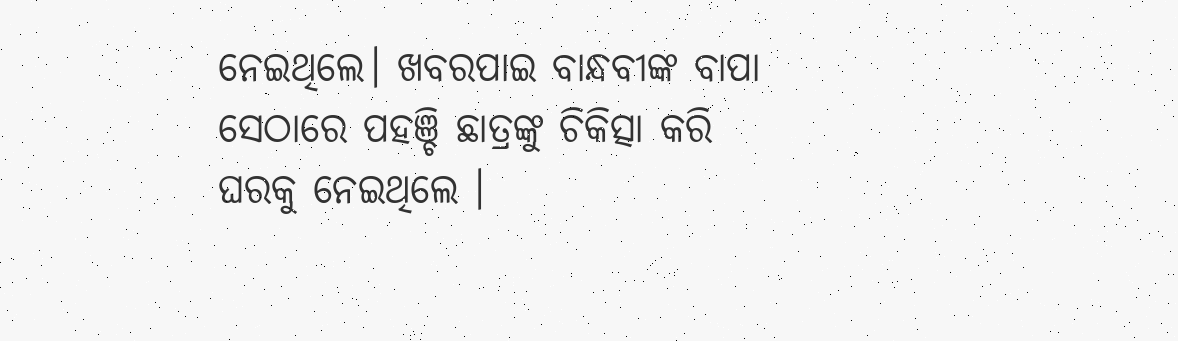ନେଇଥିଲେ। ଖବରପାଇ ବାନ୍ଧବୀଙ୍କ ବାପା ସେଠାରେ ପହଞ୍ଚି ଛାତ୍ରଙ୍କୁ ଚିକିତ୍ସା କରି ଘରକୁ ନେଇଥିଲେ ।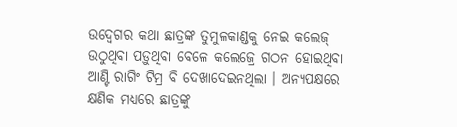ଉଦ୍ବେଗର କଥା ଛାତ୍ରଙ୍କ ତୁମୁଳକାଣ୍ଡକୁ ନେଇ କଲେଜ୍ ଉଠୁଥିବା ପଡ଼ୁଥିବା ବେଳେ କଲେଜ୍ରେ ଗଠନ ହୋଇଥିବା ଆଣ୍ଟି ରାଗିଂ ଟିମ୍ର ବି ଦେଖାଦେଇନଥିଲା । ଅନ୍ୟପକ୍ଷରେ କ୍ଷଣିକ ମଧ୍ୟରେ ଛାତ୍ରଙ୍କୁ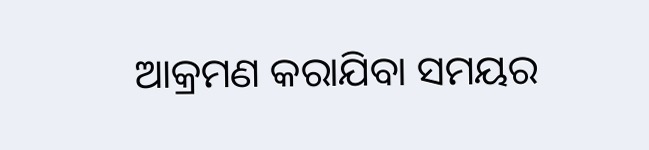ଆକ୍ରମଣ କରାଯିବା ସମୟର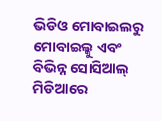ଭିଡିଓ ମୋବାଇଲରୁ ମୋବାଇଲ୍କୁ ଏବଂ ବିଭିନ୍ନ ସୋସିଆଲ୍ ମିଡିଆରେ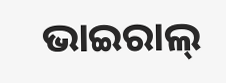ଭାଇରାଲ୍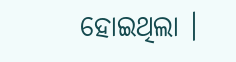ହୋଇଥିଲା ।